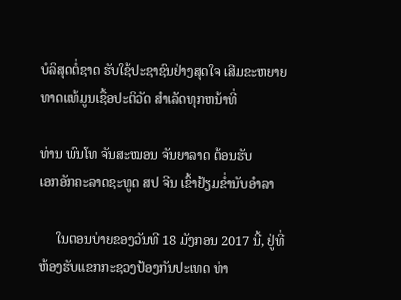ບໍລິສຸດຕໍ່ຊາດ ຮັບໃຊ້ປະຊາຊົນຢ່າງສຸດໃຈ ເສີມຂະຫຍາຍທາດແທ້ມູນເຊື້ອປະຕິວັດ ສໍາເລັດທຸກຫນ້າທີ່

ທ່ານ ພົນໂທ ຈັນສະໝອນ ຈັນຍາລາດ ຕ້ອນຮັບ
ເອກອັກຄະລາດຊະທູດ ສປ ຈີນ ເຂົ້າຢ້ຽມຂໍ່ານັບອຳລາ

     ໃນຕອນບ່າຍຂອງວັນທີ 18 ມັງກອນ 2017 ນີ້, ຢູ່ທີ່ຫ້ອງຮັບແຂກກະຊວງປ້ອງກັນປະເທດ ທ່າ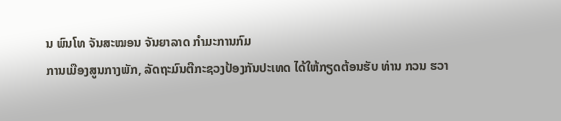ນ ພົນໂທ ຈັນສະໝອນ ຈັນຍາລາດ ກຳມະການກົມ
ການເມືອງສູນກາງພັກ, ລັດຖະມົນຕີກະຊວງປ້ອງກັນປະເທດ ໄດ້ໃຫ້ກຽດຕ້ອນຮັບ ທ່ານ ກວນ ຮວາ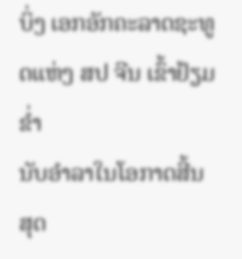ບິ່ງ ເອກອັກຄະລາດຊະທູດແຫ່ງ ສປ ຈີນ ເຂົ້າຢ້ຽມຂ່ຳ
ນັບອຳລາໃນໂອກາດສີ້ນສຸດ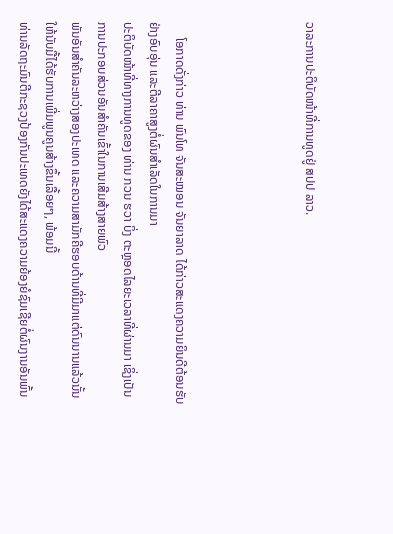ວາລະການປະຕິບັດໜ້າທີ່ການທູດຢູ່ ສປປ ລາວ.




     ໂອກາດດັ່ງກ່າວ ທ່ານ ພົນໂທ ຈັນສະໝອນ ຈັນຍາລາດ ໄດ້ກ່າວສະແດງຄວາມຍິນດີຕ້ອນຮັບຢ່າງອົບອຸ່ນ ແລະຕີລາຄາສູງຕໍ່ຜົນສຳເລັດໃນການມາ
ປະຕິບັດໜ້າທີ່ທາງການທູດຂອງ ທ່ານ ກວນ ຮວາ ບິ່ງ ຕະຫຼອດໄລຍະເວລາທີ່ຜ່ານມາ ເຊິ່ງເປັນການປະກອບສ່ວນອັນສຳຄັນເຂົ້າໃນການເສີມສ້າງສາຍພົວ
ພັນອັນສຳຄັນລະຫວ່າງສອງປະເທດ ແລະຄວາມສາມັກຄີຮອບດ້ານທີ່ມີມາແຕ່ດົນນານແລ້ວນັ້ນໃຫ້ນັບມື້ໄດ້ຮັບການເພີ່ມພູນຄູນສ້າງຂຶ້ນເລື້ອຍໆ, ພ້ອມນີ້
ທ່ານລັດຖະມົນຕີກະຊວງປ້ອງກັນປະເທດຍັງໄດ້ສະແດງຄວາມຍ້ອງຍໍຊົມເຊີຍຕໍ່ຜົນງານອັນພົ້ນ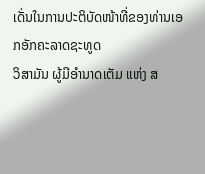ເດັ່ນໃນການປະຕິບັດໜ້າທີ່ຂອງທ່ານເອກອັກຄະລາດຊະທູດ
ວິສາມັນ ຜູ້ມີອຳນາດເຕັມ ແຫ່ງ ສ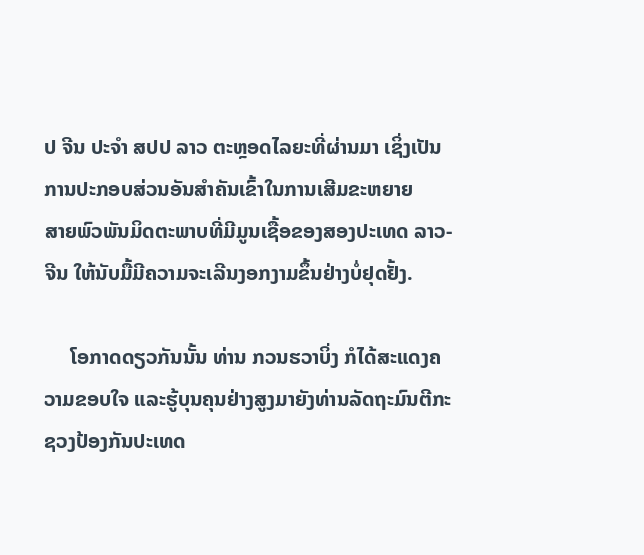ປ ຈີນ ປະຈຳ ສປປ ລາວ ຕະຫຼອດໄລຍະທີ່ຜ່ານມາ ເຊິ່ງເປັນການປະກອບສ່ວນອັນສຳຄັນເຂົ້າໃນການເສີມຂະຫຍາຍ
ສາຍພົວພັນມິດຕະພາບທີ່ມີມູນເຊື້ອຂອງສອງປະເທດ ລາວ-ຈີນ ໃຫ້ນັບມື້ມີຄວາມຈະເລີນງອກງາມຂຶ້ນຢ່າງບໍ່ຢຸດຢັ້ງ.

     ໂອກາດດຽວກັນນັ້ນ ທ່ານ ກວນຮວາບິ່ງ ກໍໄດ້ສະແດງຄວາມຂອບໃຈ ແລະຮູ້ບຸນຄຸນຢ່າງສູງມາຍັງທ່ານລັດຖະມົນຕີກະຊວງປ້ອງກັນປະເທດ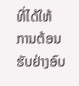ທີ່ໄດ້ໃຫ້
ການຕ້ອນຮັບຢ່າງອົບ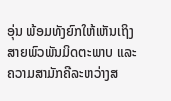ອຸ່ນ ພ້ອມທັງຍົກໃຫ້ເຫັນເຖິງສາຍພົວພັນມິດຕະພາບ ແລະຄວາມສາມັກຄີລະຫວ່າງສ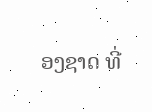ອງຊາດ ທີ່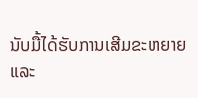ນັບມື້ໄດ້ຮັບການເສີມຂະຫຍາຍ
ແລະ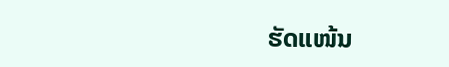ຮັດແໜ້ນ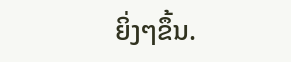ຍິ່ງໆຂຶ້ນ.